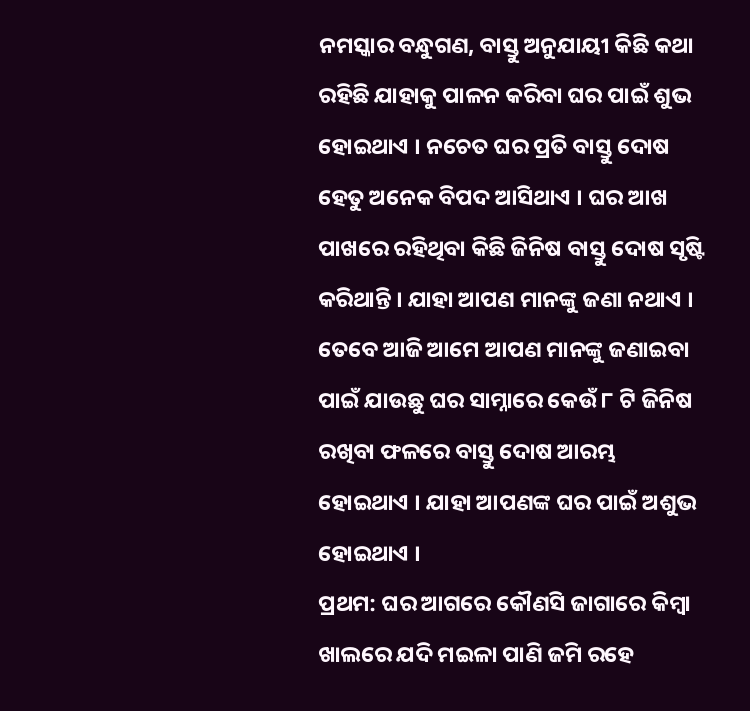ନମସ୍କାର ବନ୍ଧୁଗଣ, ବାସ୍ତୁ ଅନୁଯାୟୀ କିଛି କଥା ରହିଛି ଯାହାକୁ ପାଳନ କରିବା ଘର ପାଇଁ ଶୁଭ ହୋଇଥାଏ । ନଚେତ ଘର ପ୍ରତି ବାସ୍ତୁ ଦୋଷ ହେତୁ ଅନେକ ବିପଦ ଆସିଥାଏ । ଘର ଆଖ ପାଖରେ ରହିଥିବା କିଛି ଜିନିଷ ବାସ୍ତୁ ଦୋଷ ସୃଷ୍ଟି କରିଥାନ୍ତି । ଯାହା ଆପଣ ମାନଙ୍କୁ ଜଣା ନଥାଏ । ତେବେ ଆଜି ଆମେ ଆପଣ ମାନଙ୍କୁ ଜଣାଇବା ପାଇଁ ଯାଉଛୁ ଘର ସାମ୍ନାରେ କେଉଁ ୮ ଟି ଜିନିଷ ରଖିବା ଫଳରେ ବାସ୍ତୁ ଦୋଷ ଆରମ୍ଭ ହୋଇଥାଏ । ଯାହା ଆପଣଙ୍କ ଘର ପାଇଁ ଅଶୁଭ ହୋଇଥାଏ ।
ପ୍ରଥମ: ଘର ଆଗରେ କୌଣସି ଜାଗାରେ କିମ୍ବା ଖାଲରେ ଯଦି ମଇଳା ପାଣି ଜମି ରହେ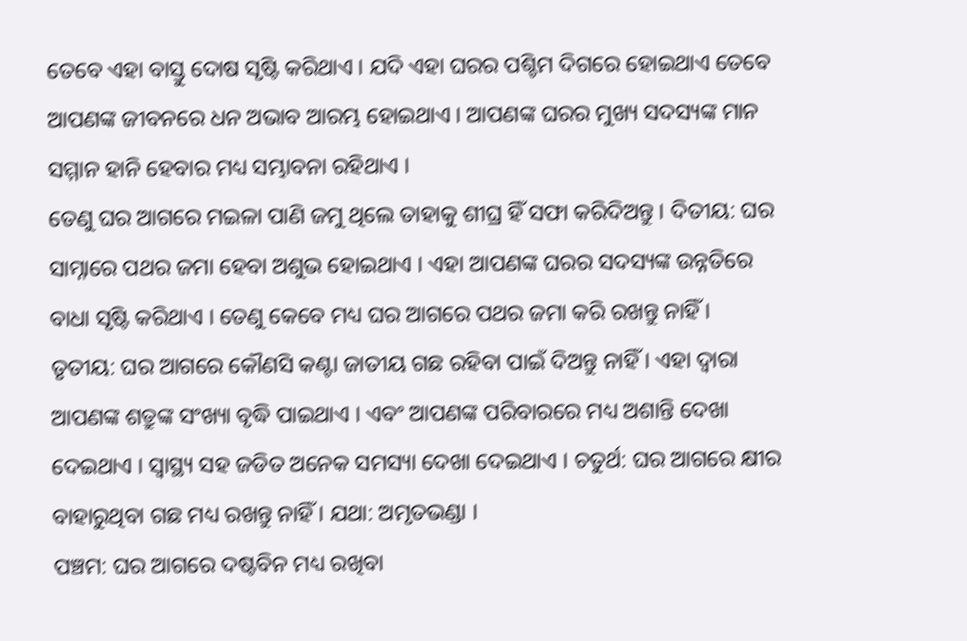ତେବେ ଏହା ବାସ୍ତୁ ଦୋଷ ସୃଷ୍ଟି କରିଥାଏ । ଯଦି ଏହା ଘରର ପଶ୍ଚିମ ଦିଗରେ ହୋଇଥାଏ ତେବେ ଆପଣଙ୍କ ଜୀବନରେ ଧନ ଅଭାବ ଆରମ୍ଭ ହୋଇଥାଏ । ଆପଣଙ୍କ ଘରର ମୁଖ୍ୟ ସଦସ୍ୟଙ୍କ ମାନ ସମ୍ମାନ ହାନି ହେବାର ମଧ୍ୟ ସମ୍ଭାବନା ରହିଥାଏ ।
ତେଣୁ ଘର ଆଗରେ ମଇଳା ପାଣି ଜମୁ ଥିଲେ ତାହାକୁ ଶୀଘ୍ର ହିଁ ସଫା କରିଦିଅନ୍ତୁ । ଦିତୀୟ: ଘର ସାମ୍ନାରେ ପଥର ଜମା ହେବା ଅଶୁଭ ହୋଇଥାଏ । ଏହା ଆପଣଙ୍କ ଘରର ସଦସ୍ୟଙ୍କ ଉନ୍ନତିରେ ବାଧା ସୃଷ୍ଟି କରିଥାଏ । ତେଣୁ କେବେ ମଧ୍ୟ ଘର ଆଗରେ ପଥର ଜମା କରି ରଖନ୍ତୁ ନାହିଁ ।
ତୃତୀୟ: ଘର ଆଗରେ କୌଣସି କଣ୍ଟା ଜାତୀୟ ଗଛ ରହିବା ପାଇଁ ଦିଅନ୍ତୁ ନାହିଁ । ଏହା ଦ୍ଵାରା ଆପଣଙ୍କ ଶତ୍ରୁଙ୍କ ସଂଖ୍ୟା ବୃଦ୍ଧି ପାଇଥାଏ । ଏବଂ ଆପଣଙ୍କ ପରିବାରରେ ମଧ୍ୟ ଅଶାନ୍ତି ଦେଖା ଦେଇଥାଏ । ସ୍ୱାସ୍ଥ୍ୟ ସହ ଜଡିତ ଅନେକ ସମସ୍ୟା ଦେଖା ଦେଇଥାଏ । ଚତୁର୍ଥ: ଘର ଆଗରେ କ୍ଷୀର ବାହାରୁଥିବା ଗଛ ମଧ୍ୟ ରଖନ୍ତୁ ନାହିଁ । ଯଥା: ଅମୃତଭଣ୍ଡା ।
ପଞ୍ଚମ: ଘର ଆଗରେ ଦଷ୍ଟବିନ ମଧ୍ୟ ରଖିବା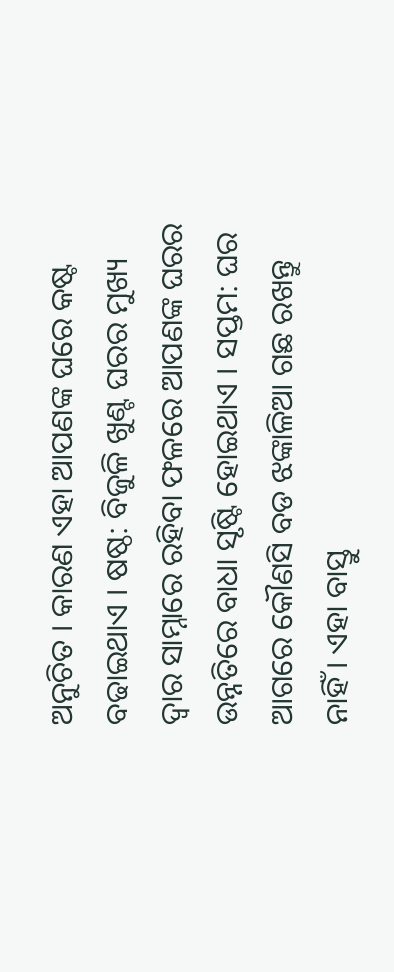ଅନୁଚିତ । କାରଣ ଏହା ଆପଣଙ୍କ ଘରେ କଷ୍ଟ ବଢାଇଥାଏ । ଷଷ୍ଠ: ବିଜୁଳି ଖୁଣ୍ଟ ଘରର ମୁଖ୍ୟ ଦ୍ଵାର ସାମ୍ନାରେ ରହିବା ଫଳରେ ଆପଣଙ୍କ ଘରର ଉନ୍ନତିରେ ବାଧା ସୃଷ୍ଟି ହୋଇଥାଏ । ସପ୍ତମ: ଘର ଆଗରେ କୌଣସି ବଡ ଝଙ୍କାଳିଆ ଗଛ ରଖନ୍ତୁ ନାହିଁ । ଏହା ବାସ୍ତୁ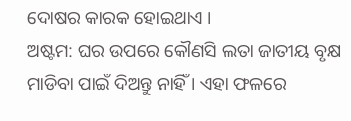ଦୋଷର କାରକ ହୋଇଥାଏ ।
ଅଷ୍ଟମ: ଘର ଉପରେ କୌଣସି ଲତା ଜାତୀୟ ବୃକ୍ଷ ମାଡିବା ପାଇଁ ଦିଅନ୍ତୁ ନାହିଁ । ଏହା ଫଳରେ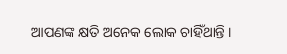ଆପଣଙ୍କ କ୍ଷତି ଅନେକ ଲୋକ ଚାହିଁଥାନ୍ତି ।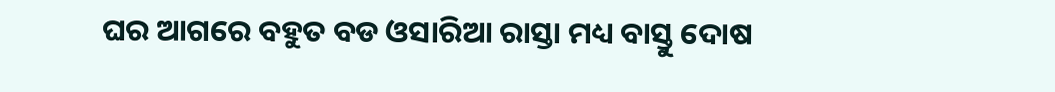ଘର ଆଗରେ ବହୁତ ବଡ ଓସାରିଆ ରାସ୍ତା ମଧ୍ୟ ବାସ୍ତୁ ଦୋଷ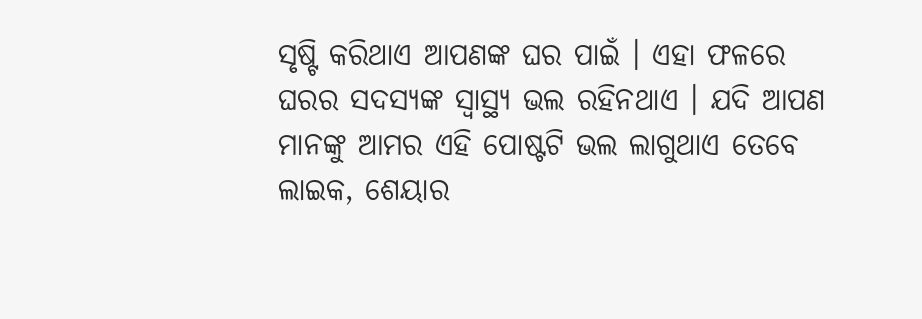ସୃଷ୍ଟି କରିଥାଏ ଆପଣଙ୍କ ଘର ପାଇଁ । ଏହା ଫଳରେ ଘରର ସଦସ୍ୟଙ୍କ ସ୍ୱାସ୍ଥ୍ୟ ଭଲ ରହିନଥାଏ । ଯଦି ଆପଣ ମାନଙ୍କୁ ଆମର ଏହି ପୋଷ୍ଟଟି ଭଲ ଲାଗୁଥାଏ ତେବେ ଲାଇକ, ଶେୟାର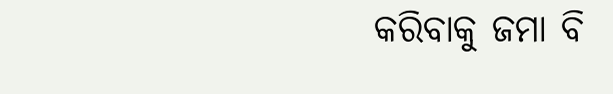କରିବାକୁ ଜମା ବି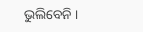ଭୁଲିବେନି ।